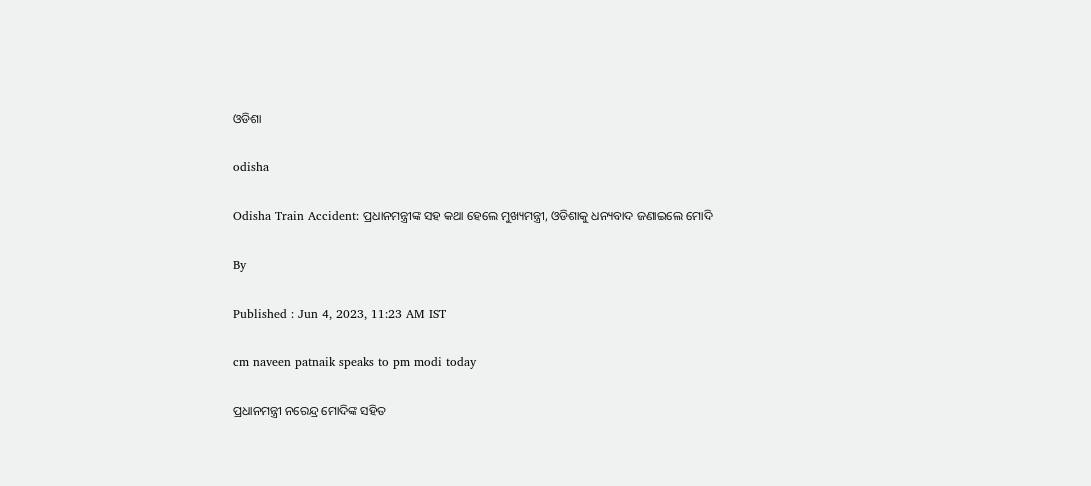ଓଡିଶା

odisha

Odisha Train Accident: ପ୍ରଧାନମନ୍ତ୍ରୀଙ୍କ ସହ କଥା ହେଲେ ମୁଖ୍ୟମନ୍ତ୍ରୀ, ଓଡିଶାକୁ ଧନ୍ୟବାଦ ଜଣାଇଲେ ମୋଦି

By

Published : Jun 4, 2023, 11:23 AM IST

cm naveen patnaik speaks to pm modi today

ପ୍ରଧାନମନ୍ତ୍ରୀ ନରେନ୍ଦ୍ର ମୋଦିଙ୍କ ସହିତ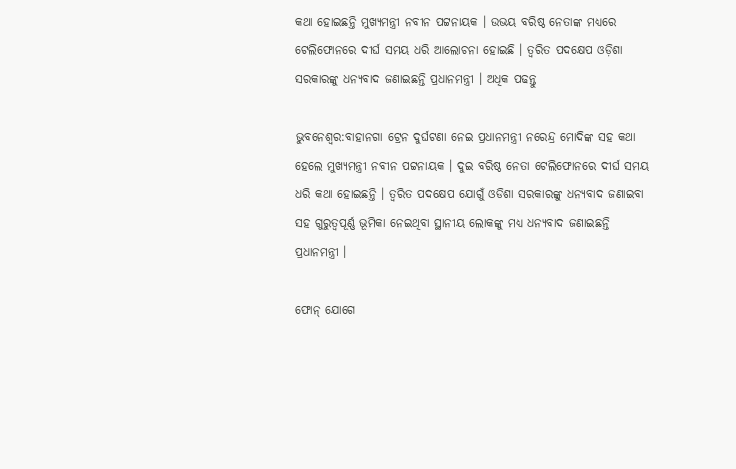କଥା ହୋଇଛନ୍ତି ମୁଖ୍ୟମନ୍ତ୍ରୀ ନବୀନ ପଟ୍ଟନାୟକ । ଉଭୟ ବରିଷ୍ଠ ନେତାଙ୍କ ମଧ୍ୟରେ ଟେଲିଫୋନରେ ଦୀର୍ଘ ସମୟ ଧରି ଆଲୋଚନା ହୋଇଛି । ତ୍ୱରିତ ପଦକ୍ଷେପ ଓଡ଼ିଶା ସରକାରଙ୍କୁ ଧନ୍ୟବାଦ ଜଣାଇଛନ୍ତି ପ୍ରଧାନମନ୍ତ୍ରୀ । ଅଧିକ ପଢନ୍ତୁ

ଭୁବନେଶ୍ବର:ବାହାନଗା ଟ୍ରେନ ଦୁର୍ଘଟଣା ନେଇ ପ୍ରଧାନମନ୍ତ୍ରୀ ନରେନ୍ଦ୍ର ମୋଦିଙ୍କ ସହ କଥା ହେଲେ ମୁଖ୍ୟମନ୍ତ୍ରୀ ନବୀନ ପଟ୍ଟନାୟକ । ଦୁଇ ବରିଷ୍ଠ ନେତା ଟେଲିଫୋନରେ ଦୀର୍ଘ ସମୟ ଧରି କଥା ହୋଇଛନ୍ତି । ତ୍ବରିତ ପଦକ୍ଷେପ ଯୋଗୁଁ ଓଡିଶା ସରକାରଙ୍କୁ ଧନ୍ୟବାଦ ଜଣାଇବା ସହ ଗୁରୁତ୍ୱପୂର୍ଣ୍ଣ ଭୂମିକା ନେଇଥିବା ସ୍ଥାନୀୟ ଲୋକଙ୍କୁ ମଧ୍ୟ ଧନ୍ୟବାଦ ଜଣାଇଛନ୍ତି ପ୍ରଧାନମନ୍ତ୍ରୀ ।

ଫୋନ୍‌ ଯୋଗେ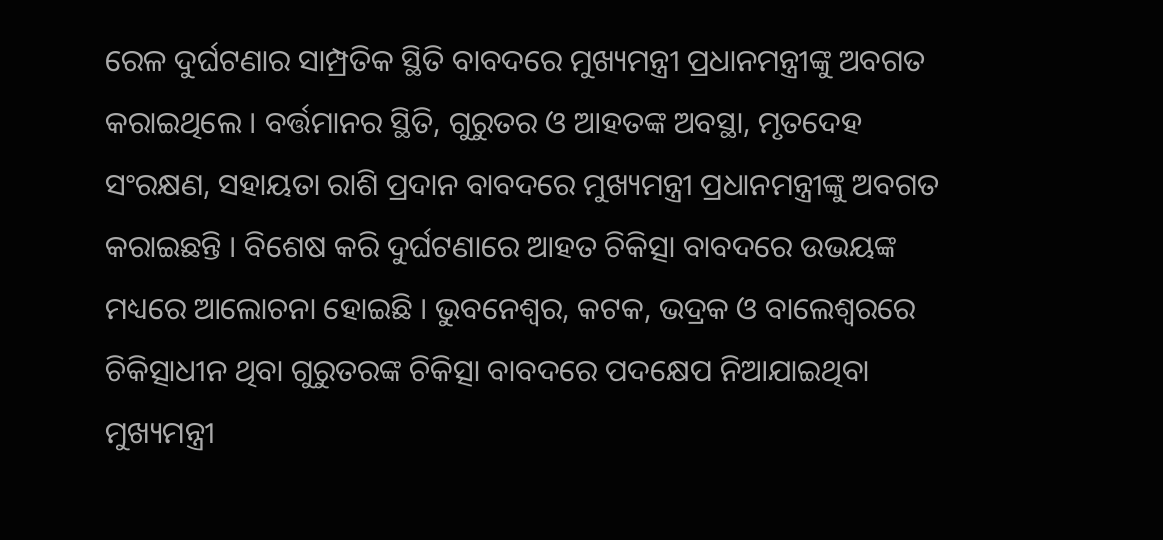ରେଳ ଦୁର୍ଘଟଣାର ସାମ୍ପ୍ରତିକ ସ୍ଥିତି ବାବଦରେ ମୁଖ୍ୟମନ୍ତ୍ରୀ ପ୍ରଧାନମନ୍ତ୍ରୀଙ୍କୁ ଅବଗତ କରାଇଥିଲେ । ବର୍ତ୍ତମାନର ସ୍ଥିତି, ଗୁରୁତର ଓ ଆହତଙ୍କ ଅବସ୍ଥା, ମୃତଦେହ ସଂରକ୍ଷଣ, ସହାୟତା ରାଶି ପ୍ରଦାନ ବାବଦରେ ମୁଖ୍ୟମନ୍ତ୍ରୀ ପ୍ରଧାନମନ୍ତ୍ରୀଙ୍କୁ ଅବଗତ କରାଇଛନ୍ତି । ବିଶେଷ କରି ଦୁର୍ଘଟଣାରେ ଆହତ ଚିକିତ୍ସା ବାବଦରେ ଉଭୟଙ୍କ ମଧ୍ୟରେ ଆଲୋଚନା ହୋଇଛି । ଭୁବନେଶ୍ୱର, କଟକ, ଭଦ୍ରକ ଓ ବାଲେଶ୍ଵରରେ ଚିକିତ୍ସାଧୀନ ଥିବା ଗୁରୁତରଙ୍କ ଚିକିତ୍ସା ବାବଦରେ ପଦକ୍ଷେପ ନିଆଯାଇଥିବା ମୁଖ୍ୟମନ୍ତ୍ରୀ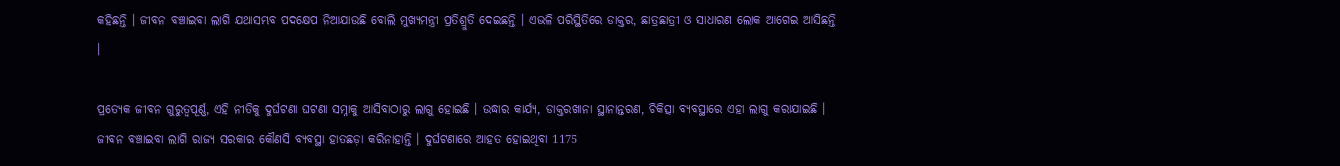କହିଛନ୍ତି । ଜୀବନ ବଞ୍ଚାଇବା ଲାଗି ଯଥାସମ୍ଭବ ପଦକ୍ଷେପ ନିଆଯାଉଛି ବୋଲି ମୁଖ୍ୟମନ୍ତ୍ରୀ ପ୍ରତିଶ୍ରୁତି ଦେଇଛନ୍ତି । ଏଭଳି ପରିସ୍ଥିତିରେ ଡାକ୍ତର, ଛାତ୍ରଛାତ୍ରୀ ଓ ସାଧାରଣ ଲୋକ ଆଗେଇ ଆସିଛନ୍ତି ।

ପ୍ରତ୍ୟେକ ଜୀବନ ଗୁରୁତ୍ୱପୂର୍ଣ୍ଣ, ଏହି ନୀତିକୁ ଦୁର୍ଘଟଣା ଘଟଣା ସମ୍ନାକୁ ଆସିବାଠାରୁ ଲାଗୁ ହୋଇଛି । ଉଦ୍ଧାର କାର୍ଯ୍ୟ, ଡାକ୍ତରଖାନା ସ୍ଥାନାନ୍ତରଣ, ଚିକିତ୍ସା ବ୍ୟବସ୍ଥାରେ ଏହା ଲାଗୁ କରାଯାଇଛି । ଜୀବନ ବଞ୍ଚାଇବା ଲାଗି ରାଜ୍ୟ ସରକାର କୌଣସି ବ୍ୟବସ୍ଥା ହାତଛଡ଼ା କରିନାହାନ୍ତି । ଦୁର୍ଘଟଣାରେ ଆହତ ହୋଇଥିବା 1175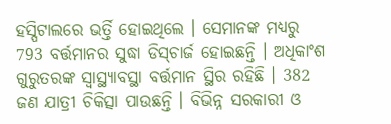ହସ୍ପିଟାଲରେ ଭର୍ତ୍ତି ହୋଇଥିଲେ । ସେମାନଙ୍କ ମଧ୍ୟରୁ 793 ବର୍ତ୍ତମାନର ସୁଦ୍ଧା ଡିସ୍‌ଚାର୍ଜ ହୋଇଛନ୍ତି । ଅଧିକାଂଶ ଗୁରୁତରଙ୍କ ସ୍ୱାସ୍ଥ୍ୟାବସ୍ଥା ବର୍ତ୍ତମାନ ସ୍ଥିର ରହିଛି । 382 ଜଣ ଯାତ୍ରୀ ଚିକିତ୍ସା ପାଉଛନ୍ତି । ବିଭିନ୍ନ ସରକାରୀ ଓ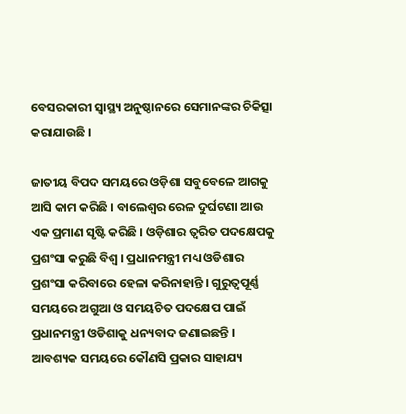ବେସରକାରୀ ସ୍ୱାସ୍ଥ୍ୟ ଅନୁଷ୍ଠାନରେ ସେମାନଙ୍କର ଚିକିତ୍ସା କରାଯାଉଛି ।

ଜାତୀୟ ବିପଦ ସମୟରେ ଓଡ଼ିଶା ସବୁବେଳେ ଆଗକୁ ଆସି କାମ କରିଛି । ବାଲେଶ୍ଵର ରେଳ ଦୁର୍ଘଟଣା ଆଉ ଏକ ପ୍ରମାଣ ସୃଷ୍ଟି କରିଛି । ଓଡ଼ିଶାର ତ୍ୱରିତ ପଦକ୍ଷେପକୁ ପ୍ରଶଂସା କରୁଛି ବିଶ୍ଵ । ପ୍ରଧାନମନ୍ତ୍ରୀ ମଧ୍ୟ ଓଡିଶାର ପ୍ରଶଂସା କରିବାରେ ହେଳା କରିନାହାନ୍ତି । ଗୁରୁତ୍ୱପୂର୍ଣ୍ଣ ସମୟରେ ଅଗୁଆ ଓ ସମୟଚିତ ପଦକ୍ଷେପ ପାଇଁ ପ୍ରଧାନମନ୍ତ୍ରୀ ଓଡିଶାକୁ ଧନ୍ୟବାଦ ଜଣାଇଛନ୍ତି । ଆବଶ୍ୟକ ସମୟରେ କୌଣସି ପ୍ରକାର ସାହାଯ୍ୟ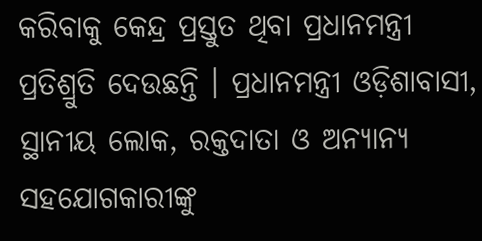କରିବାକୁ କେନ୍ଦ୍ର ପ୍ରସ୍ତୁତ ଥିବା ପ୍ରଧାନମନ୍ତ୍ରୀ ପ୍ରତିଶ୍ରୁତି ଦେଉଛନ୍ତି । ପ୍ରଧାନମନ୍ତ୍ରୀ ଓଡ଼ିଶାବାସୀ, ସ୍ଥାନୀୟ ଲୋକ, ରକ୍ତଦାତା ଓ ଅନ୍ୟାନ୍ୟ ସହଯୋଗକାରୀଙ୍କୁ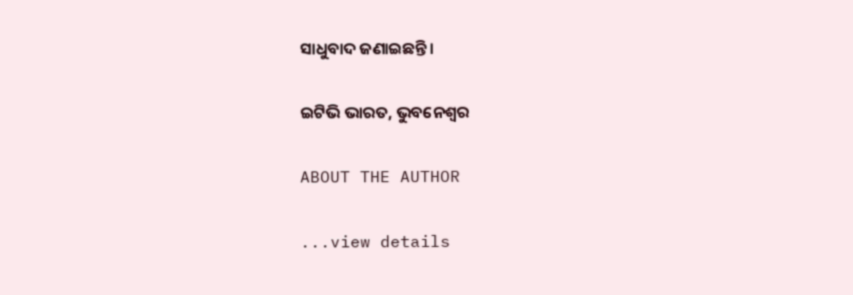ସାଧୁବାଦ ଜଣାଇଛନ୍ତି ।

ଇଟିଭି ଭାରତ, ଭୁବନେଶ୍ବର

ABOUT THE AUTHOR

...view details